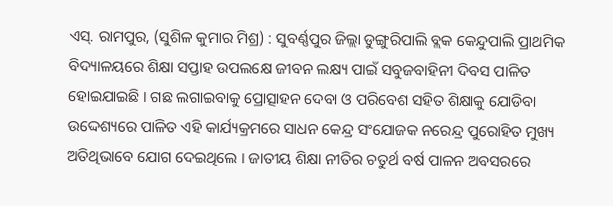ଏସ୍. ରାମପୁର, (ସୁଶିଳ କୁମାର ମିଶ୍ର) : ସୁବର୍ଣ୍ଣପୁର ଜିଲ୍ଲା ଡୁଙ୍ଗୁରିପାଲି ବ୍ଲକ କେନ୍ଦୁପାଲି ପ୍ରାଥମିକ ବିଦ୍ୟାଳୟରେ ଶିକ୍ଷା ସପ୍ତାହ ଉପଲକ୍ଷେ ଜୀବନ ଲକ୍ଷ୍ୟ ପାଇଁ ସବୁଜବାହିନୀ ଦିବସ ପାଳିତ ହୋଇଯାଇଛି । ଗଛ ଲଗାଇବାକୁ ପ୍ରୋତ୍ସାହନ ଦେବା ଓ ପରିବେଶ ସହିତ ଶିକ୍ଷାକୁ ଯୋଡିବା ଉଦ୍ଦେଶ୍ୟରେ ପାଳିତ ଏହି କାର୍ଯ୍ୟକ୍ରମରେ ସାଧନ କେନ୍ଦ୍ର ସଂଯୋଜକ ନରେନ୍ଦ୍ର ପୁରୋହିତ ମୁଖ୍ୟ ଅତିଥିଭାବେ ଯୋଗ ଦେଇଥିଲେ । ଜାତୀୟ ଶିକ୍ଷା ନୀତିର ଚତୁର୍ଥ ବର୍ଷ ପାଳନ ଅବସରରେ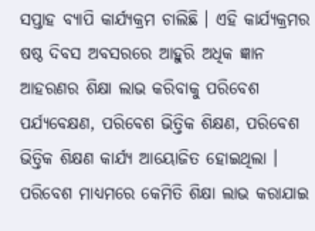ସପ୍ତାହ ବ୍ୟାପି କାର୍ଯ୍ୟକ୍ରମ ଚାଲିଛି । ଏହି କାର୍ଯ୍ୟକ୍ରମର ଷଷ୍ଠ ଦିବସ ଅବସରରେ ଆହୁରି ଅଧିକ ଜ୍ଞାନ ଆହରଣର ଶିକ୍ଷା ଲାଭ କରିବାକୁ ପରିବେଶ ପର୍ଯ୍ୟବେକ୍ଷଣ, ପରିବେଶ ଭିତ୍ତିକ ଶିକ୍ଷଣ, ପରିବେଶ ଭିତ୍ତିକ ଶିକ୍ଷଣ କାର୍ଯ୍ୟ ଆୟୋଜିତ ହୋଇଥିଲା । ପରିବେଶ ମାଧ୍ୟମରେ କେମିତି ଶିକ୍ଷା ଲାଭ କରାଯାଇ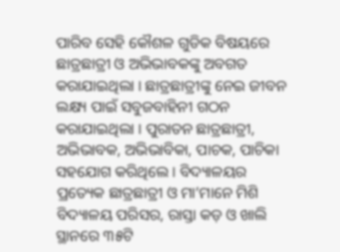ପାରିବ ସେହି କୌଶଳ ଗୁଡିକ ବିଷୟରେ ଛାତ୍ରଛାତ୍ରୀ ଓ ଅଭିଭାବକଙ୍କୁ ଅବଗତ କରାଯାଇଥିଲା । ଛାତ୍ରଛାତ୍ରୀଙ୍କୁ ନେଇ ଜୀବନ ଲକ୍ଷ୍ୟ ପାଇଁ ସବୁଜବାହିନୀ ଗଠନ କରାଯାଇଥିଲା । ପୁରାତନ ଛାତ୍ରଛାତ୍ରୀ, ଅଭିଭାବକ, ଅଭିଭାବିକା, ପାଚକ, ପାଚିକା ସହଯୋଗ କରିଥିଲେ । ବିଦ୍ୟାଳୟର ପ୍ରତ୍ୟେକ ଛାତ୍ରଛାତ୍ରୀ ଓ ମା’ମାନେ ମିଶି ବିଦ୍ୟାଳୟ ପରିସର, ରାସ୍ତା କଡ଼ ଓ ଖାଲି ସ୍ଥାନରେ ୩୫ଟି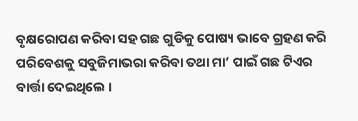ବୃକ୍ଷରୋପଣ କରିବା ସହ ଗଛ ଗୁଡିକୁ ପୋଷ୍ୟ ଭାବେ ଗ୍ରହଣ କରି ପରିବେଶକୁ ସବୁଜିମାଭରା କରିବା ତଥା ମା’ ପାଇଁ ଗଛ ଟିଏର ବାର୍ତ୍ତା ଦେଇଥିଲେ ।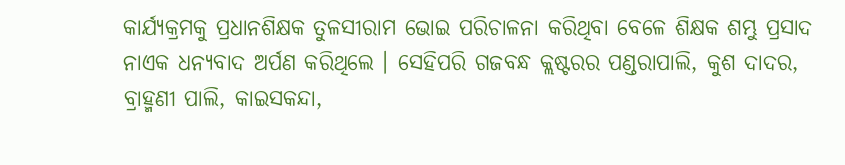କାର୍ଯ୍ୟକ୍ରମକୁ ପ୍ରଧାନଶିକ୍ଷକ ତୁଳସୀରାମ ଭୋଇ ପରିଚାଳନା କରିଥିବା ବେଳେ ଶିକ୍ଷକ ଶମ୍ଭୁ ପ୍ରସାଦ ନାଏକ ଧନ୍ୟବାଦ ଅର୍ପଣ କରିଥିଲେ । ସେହିପରି ଗଜବନ୍ଧ କ୍ଲଷ୍ଟରର ପଣ୍ଡରାପାଲି, କୁଶ ଦାଦର, ବ୍ରାହ୍ମଣୀ ପାଲି, କାଇସକନ୍ଦା,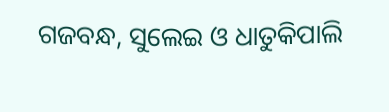ଗଜବନ୍ଧ, ସୁଲେଇ ଓ ଧାତୁକିପାଲି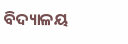ବିଦ୍ୟାଳୟ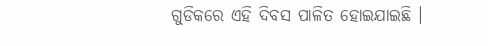ଗୁଡିକରେ ଏହି ଦିବସ ପାଳିତ ହୋଇଯାଇଛି ।